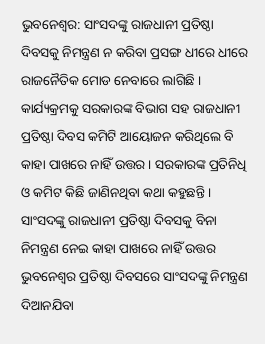ଭୁବନେଶ୍ବର: ସାଂସଦଙ୍କୁ ରାଜଧାନୀ ପ୍ରତିଷ୍ଠା ଦିବସକୁ ନିମନ୍ତ୍ରଣ ନ କରିବା ପ୍ରସଙ୍ଗ ଧୀରେ ଧୀରେ ରାଜନୈତିକ ମୋଡ ନେବାରେ ଲାଗିଛି । କାର୍ଯ୍ୟକ୍ରମକୁ ସରକାରଙ୍କ ବିଭାଗ ସହ ରାଜଧାନୀ ପ୍ରତିଷ୍ଠା ଦିବସ କମିଟି ଆୟୋଜନ କରିଥିଲେ ବି କାହା ପାଖରେ ନାହିଁ ଉତ୍ତର । ସରକାରଙ୍କ ପ୍ରତିନିଧି ଓ କମିଟ କିଛି ଜାଣିନଥିବା କଥା କହୁଛନ୍ତି ।
ସାଂସଦଙ୍କୁ ରାଜଧାନୀ ପ୍ରତିଷ୍ଠା ଦିବସକୁ ବିନା ନିମନ୍ତ୍ରଣ ନେଇ କାହା ପାଖରେ ନାହିଁ ଉତ୍ତର ଭୁବନେଶ୍ବର ପ୍ରତିଷ୍ଠା ଦିବସରେ ସାଂସଦଙ୍କୁ ନିମନ୍ତ୍ରଣ ଦିଆନଯିବା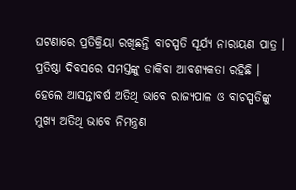ଘଟଣାରେ ପ୍ରତିକ୍ରିୟା ରଖିଛନ୍ତି ବାଚସ୍ପତି ସୂର୍ଯ୍ୟ ନାରାୟଣ ପାତ୍ର । ପ୍ରତିଷ୍ଠା ଦିବସରେ ସମସ୍ତଙ୍କୁ ଡାକିବା ଆବଶ୍ୟକତା ରହିଛି । ହେଲେ ଆସନ୍ତାବର୍ଷ ଅତିଥି ଭାବେ ରାଜ୍ୟପାଳ ଓ ବାଚସ୍ପତିଙ୍କୁ ମୁଖ୍ୟ ଅତିଥି ଭାବେ ନିମନ୍ତ୍ରଣ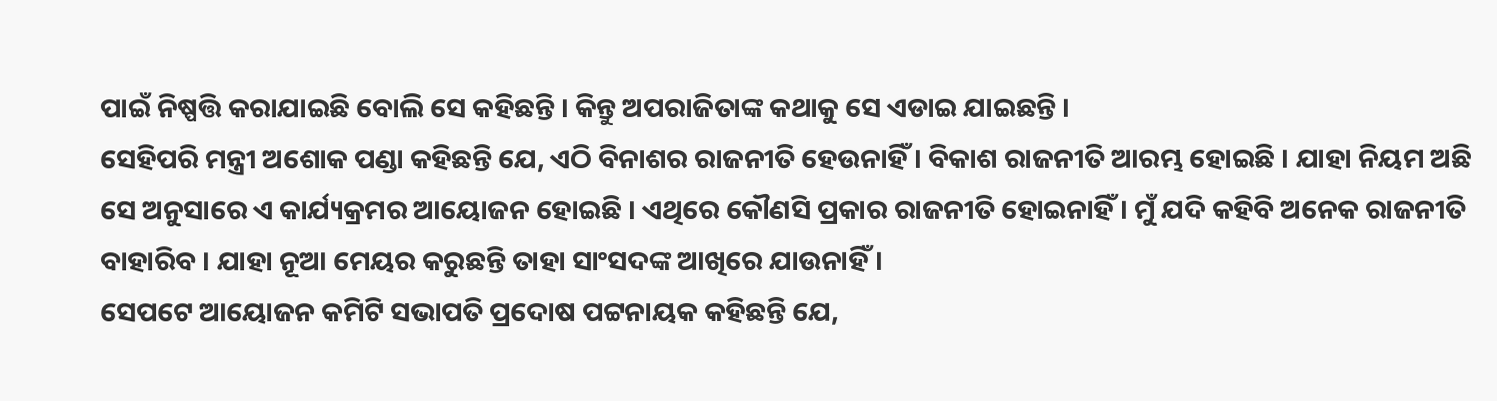ପାଇଁ ନିଷ୍ପତ୍ତି କରାଯାଇଛି ବୋଲି ସେ କହିଛନ୍ତି । କିନ୍ତୁ ଅପରାଜିତାଙ୍କ କଥାକୁ ସେ ଏଡାଇ ଯାଇଛନ୍ତି ।
ସେହିପରି ମନ୍ତ୍ରୀ ଅଶୋକ ପଣ୍ଡା କହିଛନ୍ତି ଯେ, ଏଠି ବିନାଶର ରାଜନୀତି ହେଉନାହିଁ । ବିକାଶ ରାଜନୀତି ଆରମ୍ଭ ହୋଇଛି । ଯାହା ନିୟମ ଅଛି ସେ ଅନୁସାରେ ଏ କାର୍ଯ୍ୟକ୍ରମର ଆୟୋଜନ ହୋଇଛି । ଏଥିରେ କୌଣସି ପ୍ରକାର ରାଜନୀତି ହୋଇନାହିଁ । ମୁଁ ଯଦି କହିବି ଅନେକ ରାଜନୀତି ବାହାରିବ । ଯାହା ନୂଆ ମେୟର କରୁଛନ୍ତି ତାହା ସାଂସଦଙ୍କ ଆଖିରେ ଯାଉନାହିଁ।
ସେପଟେ ଆୟୋଜନ କମିଟି ସଭାପତି ପ୍ରଦୋଷ ପଟ୍ଟନାୟକ କହିଛନ୍ତି ଯେ,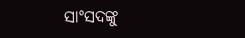ସାଂସଦଙ୍କୁ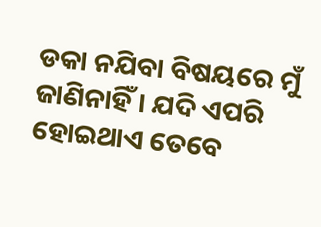ଡକା ନଯିବା ବିଷୟରେ ମୁଁ ଜାଣିନାହିଁ । ଯଦି ଏପରି ହୋଇଥାଏ ତେବେ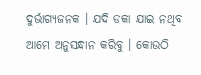ଦୁର୍ଭାଗ୍ୟଜନକ । ଯଦି ଡକା ଯାଇ ନଥିବ ଆମେ ଅନୁସନ୍ଧାନ କରିବୁ । କୋଉଠି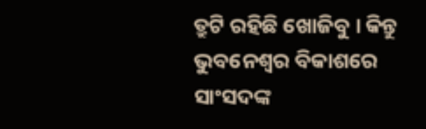ତ୍ରୁଟି ରହିଛି ଖୋଜିବୁ । କିନ୍ତୁ ଭୁବନେଶ୍ବର ବିକାଶରେ ସାଂସଦଙ୍କ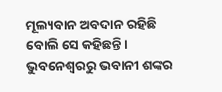ମୂଲ୍ୟବାନ ଅବଦାନ ରହିଛି ବୋଲି ସେ କହିଛନ୍ତି ।
ଭୁବନେଶ୍ବରରୁ ଭବାନୀ ଶଙ୍କର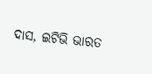ଦାସ, ଇଟିଭି ଭାରତ